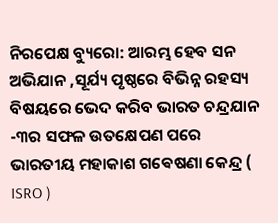ନିରପେକ୍ଷ ବ୍ୟୁରୋ: ଆରମ୍ଭ ହେବ ସନ ଅଭିଯାନ ,ସୂର୍ଯ୍ୟ ପୃଷ୍ଠରେ ବିଭିନ୍ନ ରହସ୍ୟ ବିଷୟରେ ଭେଦ କରିବ ଭାରତ ଚନ୍ଦ୍ରଯାନ -୩ର ସଫଳ ଉତକ୍ଷେପଣ ପରେ ଭାରତୀୟ ମହାକାଶ ଗଵେଷଣା କେନ୍ଦ୍ର ( ISRO )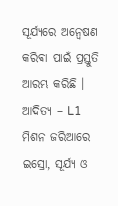ସୂର୍ଯ୍ୟରେ ଅନ୍ଵେଷଣ କରିଵା ପାଇଁ ପ୍ରସ୍ତୁତି ଆରମ୍ଭ କରିଛି । ଆଦିତ୍ୟ – L1 ମିଶନ ଜରିଆରେ ଇସ୍ରୋ, ସୂର୍ଯ୍ୟ ଓ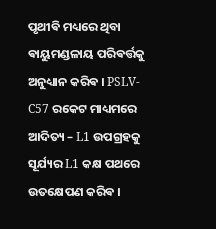ପୃଥୀଵି ମଧ୍ୟରେ ଥିବା ଵାୟୁମଣ୍ଡଳାୟ ପରିଵର୍ତ୍ତକୁ ଅନୁଧ୍ୟାନ କରିଵ । PSLV- C57 ରକେଟ ମାଧ୍ୟମରେ ଆଦିତ୍ୟ – L1 ଉପଗ୍ରହକୁ ସୂର୍ଯ୍ୟର L1 କକ୍ଷ ପଥରେ ଉତକ୍ଷେପଣ କରିଵ ।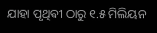ଯାହା ପୃଥିଵୀ ଠାରୁ ୧.୫ ମିଲିୟନ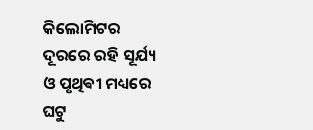କିଲୋମିଟର ଦୂରରେ ରହି ସୂର୍ଯ୍ୟ ଓ ପୃଥିଵୀ ମଧ୍ୟରେ ଘଟୁ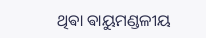ଥିଵା ଵାୟୁମଣ୍ଡଳୀୟ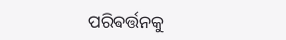ପରିଵର୍ତ୍ତନକୁ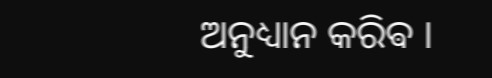ଅନୁଧ୍ୟାନ କରିଵ ।